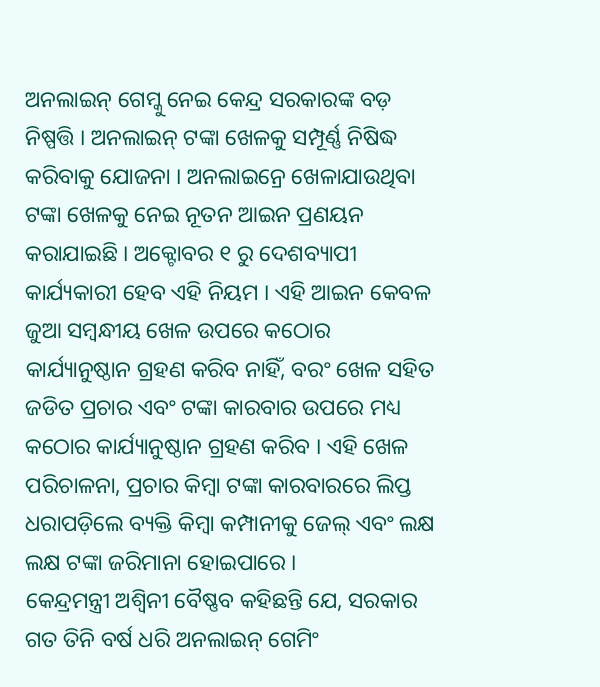ଅନଲାଇନ୍ ଗେମ୍କୁ ନେଇ କେନ୍ଦ୍ର ସରକାରଙ୍କ ବଡ଼ ନିଷ୍ପତ୍ତି । ଅନଲାଇନ୍ ଟଙ୍କା ଖେଳକୁ ସମ୍ପୂର୍ଣ୍ଣ ନିଷିଦ୍ଧ କରିବାକୁ ଯୋଜନା । ଅନଲାଇନ୍ରେ ଖେଳାଯାଉଥିବା ଟଙ୍କା ଖେଳକୁ ନେଇ ନୂତନ ଆଇନ ପ୍ରଣୟନ କରାଯାଇଛି । ଅକ୍ଟୋବର ୧ ରୁ ଦେଶବ୍ୟାପୀ କାର୍ଯ୍ୟକାରୀ ହେବ ଏହି ନିୟମ । ଏହି ଆଇନ କେବଳ ଜୁଆ ସମ୍ବନ୍ଧୀୟ ଖେଳ ଉପରେ କଠୋର କାର୍ଯ୍ୟାନୁଷ୍ଠାନ ଗ୍ରହଣ କରିବ ନାହିଁ, ବରଂ ଖେଳ ସହିତ ଜଡିତ ପ୍ରଚାର ଏବଂ ଟଙ୍କା କାରବାର ଉପରେ ମଧ୍ୟ କଠୋର କାର୍ଯ୍ୟାନୁଷ୍ଠାନ ଗ୍ରହଣ କରିବ । ଏହି ଖେଳ ପରିଚାଳନା, ପ୍ରଚାର କିମ୍ବା ଟଙ୍କା କାରବାରରେ ଲିପ୍ତ ଧରାପଡ଼ିଲେ ବ୍ୟକ୍ତି କିମ୍ବା କମ୍ପାନୀକୁ ଜେଲ୍ ଏବଂ ଲକ୍ଷ ଲକ୍ଷ ଟଙ୍କା ଜରିମାନା ହୋଇପାରେ ।
କେନ୍ଦ୍ରମନ୍ତ୍ରୀ ଅଶ୍ୱିନୀ ବୈଷ୍ଣବ କହିଛନ୍ତି ଯେ, ସରକାର ଗତ ତିନି ବର୍ଷ ଧରି ଅନଲାଇନ୍ ଗେମିଂ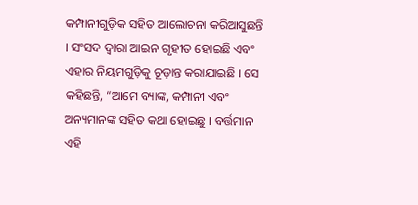କମ୍ପାନୀଗୁଡ଼ିକ ସହିତ ଆଲୋଚନା କରିଆସୁଛନ୍ତି । ସଂସଦ ଦ୍ୱାରା ଆଇନ ଗୃହୀତ ହୋଇଛି ଏବଂ ଏହାର ନିୟମଗୁଡ଼ିକୁ ଚୂଡ଼ାନ୍ତ କରାଯାଇଛି । ସେ କହିଛନ୍ତି, “ଆମେ ବ୍ୟାଙ୍କ, କମ୍ପାନୀ ଏବଂ ଅନ୍ୟମାନଙ୍କ ସହିତ କଥା ହୋଇଛୁ । ବର୍ତ୍ତମାନ ଏହି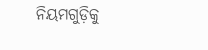ନିୟମଗୁଡ଼ିକୁ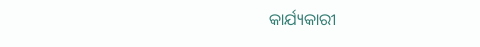କାର୍ଯ୍ୟକାରୀ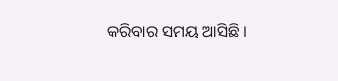କରିବାର ସମୟ ଆସିଛି ।